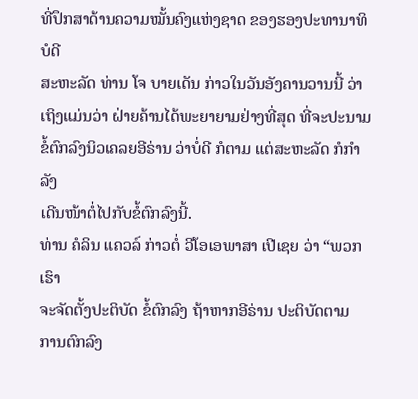ທີ່ປຶກສາດ້ານຄວາມໝັ້ນຄົງແຫ່ງຊາດ ຂອງຮອງປະທານາທິບໍດີ
ສະຫະລັດ ທ່ານ ໂຈ ບາຍເດັນ ກ່າວໃນວັນອັງຄານວານນີ້ ວ່າ
ເຖິງແມ່ນວ່າ ຝ່າຍຄ້ານໄດ້ພະຍາຍາມຢ່າງທີ່ສຸດ ທີ່ຈະປະນາມ
ຂໍ້ຕົກລົງນິວເຄລຍອີຣ່ານ ວ່າບໍ່ດີ ກໍຕາມ ແຕ່ສະຫະລັດ ກໍກຳລັງ
ເດີນໜ້າຕໍ່ໄປກັບຂໍ້ຕົກລົງນີ້.
ທ່ານ ຄໍລິນ ແຄວລ໌ ກ່າວຕໍ່ ວີໂອເອພາສາ ເປີເຊຍ ວ່າ “ພວກເຮົາ
ຈະຈັດຕັ້ງປະຕິບັດ ຂໍ້ຕົກລົງ ຖ້າຫາກອີຣ່ານ ປະຕິບັດຕາມ
ການຕົກລົງ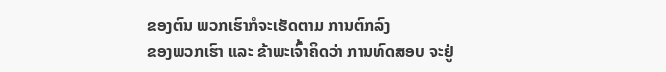ຂອງຕົນ ພວກເຮົາກໍຈະເຮັດຕາມ ການຕົກລົງ
ຂອງພວກເຮົາ ແລະ ຂ້າພະເຈົ້າຄິດວ່າ ການທົດສອບ ຈະຢູ່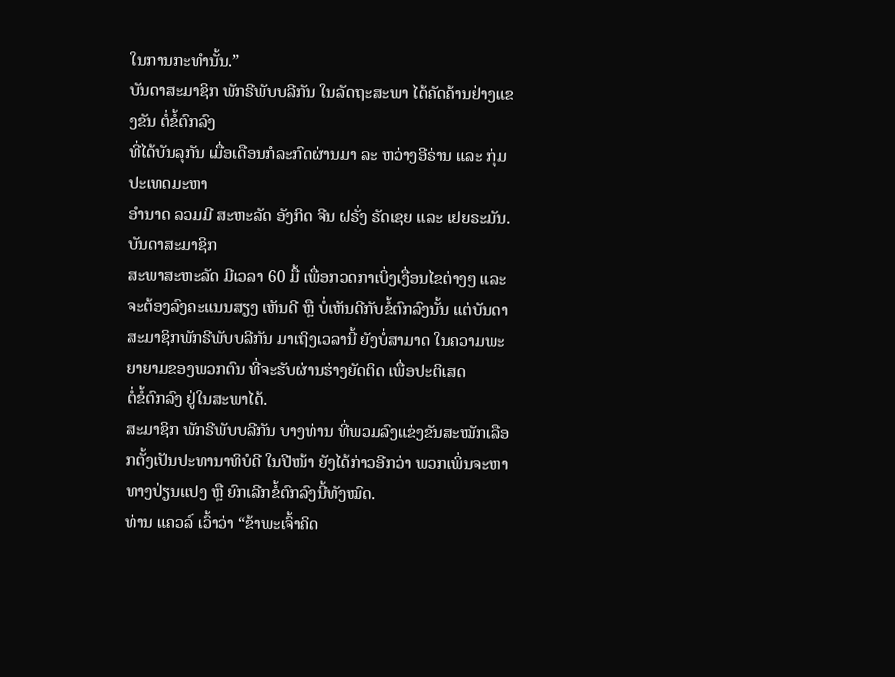ໃນການກະທຳນັ້ນ.”
ບັນດາສະມາຊິກ ພັກຣີພັບບລີກັນ ໃນລັດຖະສະພາ ໄດ້ຄັດຄ້ານຢ່າງແຂງຂັນ ຕໍ່ຂໍ້ຕົກລົງ
ທີ່ໄດ້ບັນລຸກັນ ເມື່ອເດືອນກໍລະກົດຜ່ານມາ ລະ ຫວ່າງອີຣ່ານ ແລະ ກຸ່ມປະເທດມະຫາ
ອຳນາດ ລວມມີ ສະຫະລັດ ອັງກິດ ຈີນ ຝຣັ່ງ ຣັດເຊຍ ແລະ ເຢຍຣະມັນ. ບັນດາສະມາຊິກ
ສະພາສະຫະລັດ ມີເວລາ 60 ມື້ ເພື່ອກວດກາເບິ່ງເງື່ອນໄຂຕ່າງໆ ແລະ ຈະຕ້ອງລົງຄະແນນສຽງ ເຫັນດີ ຫຼື ບໍ່ເຫັນດີກັບຂໍ້ຕົກລົງນັ້ນ ແຕ່ບັນດາສະມາຊິກພັກຣີພັບບລີກັນ ມາເຖິງເວລານີ້ ຍັງບໍ່ສາມາດ ໃນຄວາມພະຍາຍາມຂອງພວກຕົນ ທີ່ຈະຮັບຜ່ານຮ່າງຍັດຕິດ ເພື່ອປະຕິເສດ
ຕໍ່ຂໍ້ຕົກລົງ ຢູ່ໃນສະພາໄດ້.
ສະມາຊິກ ພັກຣີພັບບລີກັນ ບາງທ່ານ ທີ່ພວມລົງແຂ່ງຂັນສະໝັກເລືອກຕັ້ງເປັນປະທານາທິບໍດີ ໃນປີໜ້າ ຍັງໄດ້ກ່າວອີກວ່າ ພວກເພິ່ນຈະຫາທາງປ່ຽນແປງ ຫຼື ຍົກເລີກຂໍ້ຕົກລົງນີ້ທັງໝົດ.
ທ່ານ ແຄວລ໌ ເວົ້າວ່າ “ຂ້າພະເຈົ້າຄິດ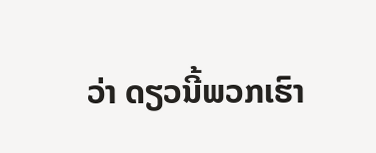ວ່າ ດຽວນີ້ພວກເຮົາ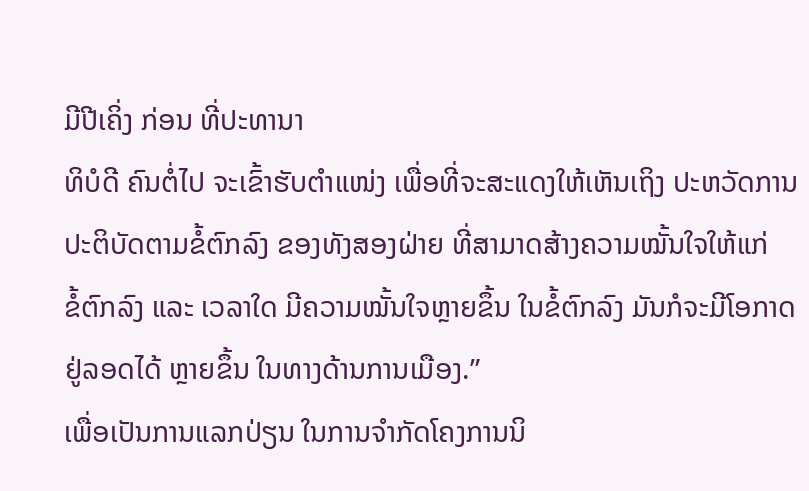ມີປີເຄິ່ງ ກ່ອນ ທີ່ປະທານາ
ທິບໍດີ ຄົນຕໍ່ໄປ ຈະເຂົ້າຮັບຕຳແໜ່ງ ເພື່ອທີ່ຈະສະແດງໃຫ້ເຫັນເຖິງ ປະຫວັດການ
ປະຕິບັດຕາມຂໍ້ຕົກລົງ ຂອງທັງສອງຝ່າຍ ທີ່ສາມາດສ້າງຄວາມໝັ້ນໃຈໃຫ້ແກ່
ຂໍ້ຕົກລົງ ແລະ ເວລາໃດ ມີຄວາມໝັ້ນໃຈຫຼາຍຂຶ້ນ ໃນຂໍ້ຕົກລົງ ມັນກໍຈະມີໂອກາດ
ຢູ່ລອດໄດ້ ຫຼາຍຂຶ້ນ ໃນທາງດ້ານການເມືອງ.”
ເພື່ອເປັນການແລກປ່ຽນ ໃນການຈຳກັດໂຄງການນິ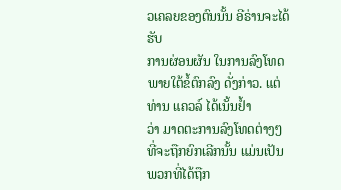ວເຄລຍຂອງຕົນນັ້ນ ອີຣ່ານຈະໄດ້ຮັບ
ການຜ່ອນຜັນ ໃນການລົງໂທດ ພາຍໃຕ້ຂໍ້ຕົກລົງ ດັ່ງກ່າວ. ແຕ່ທ່ານ ແຄວລ໌ ໄດ້ເນັ້ນຢ້ຳ
ວ່າ ມາດຕະການລົງໂທດຕ່າງໆ ທີ່ຈະຖືກຍົກເລີກນັ້ນ ແມ່ນເປັນພວກທີ່ໄດ້ຖືກ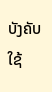ບັງຄັບໃຊ້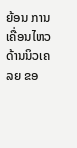ຍ້ອນ ການເຄື່ອນໄຫວ ດ້ານນິວເຄລຍ ຂອ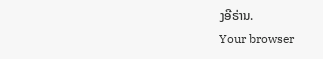ງອີຣ່ານ.
Your browser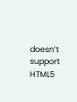doesn’t support HTML5